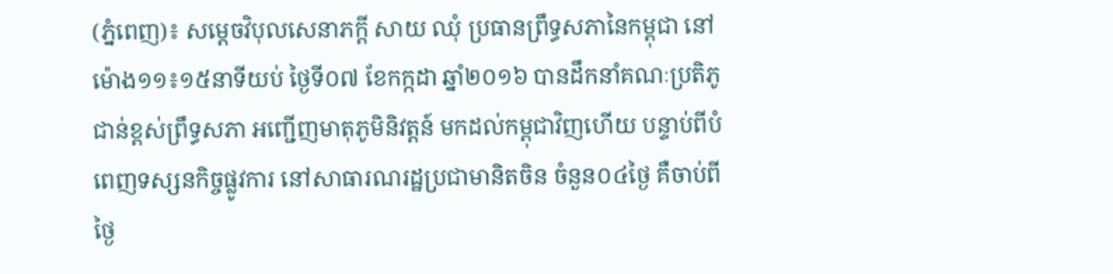(ភ្នំពេញ)៖ សម្តេចវិបុលសេនាភក្តី សាយ ឈុំ ប្រធានព្រឹទ្ធសភានៃកម្ពុជា នៅម៉ោង១១៖១៥នាទីយប់ ថ្ងៃទី០៧ ខែកក្កដា ឆ្នាំ២០១៦ បានដឹកនាំគណៈប្រតិភូ ជាន់ខ្ពស់ព្រឹទ្ធសភា អញ្ជើញមាតុភូមិនិវត្តន៍ មកដល់កម្ពុជាវិញហើយ បន្ទាប់ពីបំពេញទស្សនកិច្ចផ្លូវការ នៅសាធារណរដ្ឋប្រជាមានិតចិន ចំនួន០៤ថ្ងៃ គឺចាប់ពីថ្ងៃ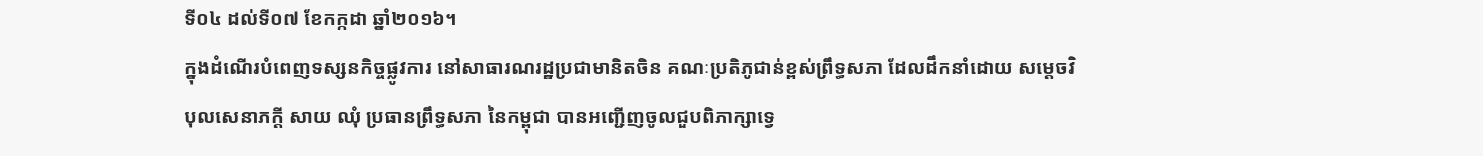ទី០៤ ដល់ទី០៧ ខែកក្កដា ឆ្នាំ២០១៦។
ក្នុងដំណើរបំពេញទស្សនកិច្ចផ្លូវការ នៅសាធារណរដ្ឋប្រជាមានិតចិន គណៈប្រតិភូជាន់ខ្ពស់ព្រឹទ្ធសភា ដែលដឹកនាំដោយ សម្តេចវិបុលសេនាភក្តី សាយ ឈុំ ប្រធានព្រឹទ្ធសភា នៃកម្ពុជា បានអញ្ជើញចូលជួបពិភាក្សាទ្វេ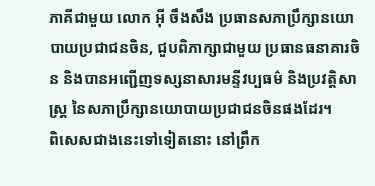ភាគីជាមួយ លោក អ៊ី ចឹងសឹង ប្រធានសភាប្រឹក្សានយោបាយប្រជាជនចិន, ជួបពិភាក្សាជាមួយ ប្រធានធនាគារចិន និងបានអញ្ជើញទស្សនាសារមន្ទីវប្បធម៌ និងប្រវត្តិសាស្រ្ត នៃសភាប្រឹក្សានយោបាយប្រជាជនចិនផងដែរ។
ពិសេសជាងនេះទៅទៀតនោះ នៅព្រឹក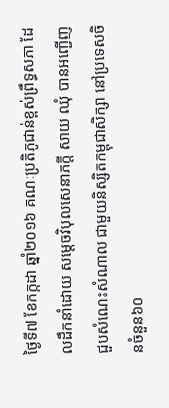ថ្ងៃទី៧ ខែកក្កដា ឆ្នាំ២០១៦ គណៈប្រតិភូជាន់ខ្ពស់ព្រឹទ្ធសភា ដែលដឹកនាំដោយ សម្តេចវិបុលសេនាភក្តី សាយ ឈុំ បានអញ្ជើញជួបសំណេះសំណាល ជាមួយនិស្សិតកម្ពុជាសិក្សា នៅប្រទេសចិនចំនួន៦០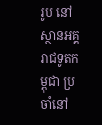រូប នៅស្ថានអគ្គរាជទូតកម្ពុជា ប្រចាំនៅ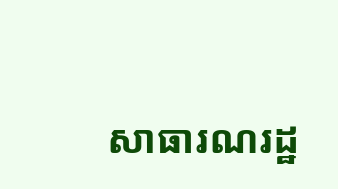សាធារណរដ្ឋ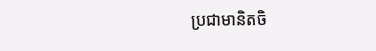ប្រជាមានិតចិ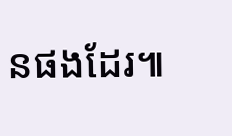នផងដែរ៕